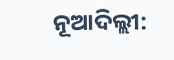ନୂଆଦିଲ୍ଲୀ: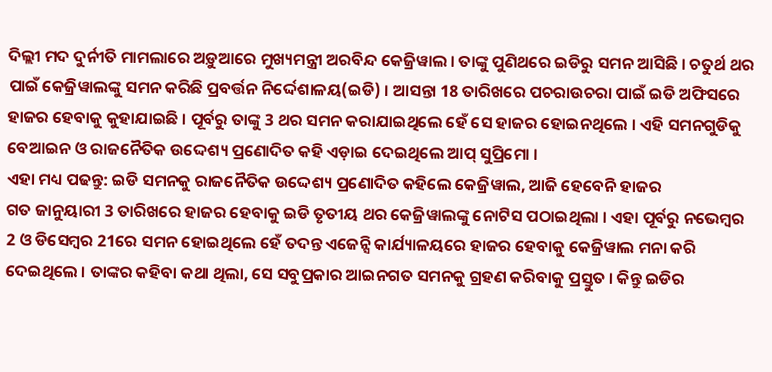ଦିଲ୍ଲୀ ମଦ ଦୁର୍ନୀତି ମାମଲାରେ ଅଡ଼ୁଆରେ ମୁଖ୍ୟମନ୍ତ୍ରୀ ଅରବିନ୍ଦ କେଜ୍ରିୱାଲ । ତାଙ୍କୁ ପୁଣିଥରେ ଇଡିରୁ ସମନ ଆସିଛି । ଚତୁର୍ଥ ଥର ପାଇଁ କେଜ୍ରିୱାଲଙ୍କୁ ସମନ କରିଛି ପ୍ରବର୍ତ୍ତନ ନିର୍ଦ୍ଦେଶାଳୟ(ଇଡି) । ଆସନ୍ତା 18 ତାରିଖରେ ପଚରାଉଚରା ପାଇଁ ଇଡି ଅଫିସରେ ହାଜର ହେବାକୁ କୁହାଯାଇଛି । ପୂର୍ବରୁ ତାଙ୍କୁ 3 ଥର ସମନ କରାଯାଇଥିଲେ ହେଁ ସେ ହାଜର ହୋଇନଥିଲେ । ଏହି ସମନଗୁଡିକୁ ବେଆଇନ ଓ ରାଜନୈତିକ ଉଦ୍ଦେଶ୍ୟ ପ୍ରଣୋଦିତ କହି ଏଡ଼ାଇ ଦେଇଥିଲେ ଆପ୍ ସୁପ୍ରିମୋ ।
ଏହା ମଧ୍ୟ ପଢନ୍ତୁ: ଇଡି ସମନକୁ ରାଜନୈତିକ ଉଦ୍ଦେଶ୍ୟ ପ୍ରଣୋଦିତ କହିଲେ କେଜ୍ରିୱାଲ, ଆଜି ହେବେନି ହାଜର
ଗତ ଜାନୁୟାରୀ 3 ତାରିଖରେ ହାଜର ହେବାକୁ ଇଡି ତୃତୀୟ ଥର କେଜ୍ରିୱାଲଙ୍କୁ ନୋଟିସ ପଠାଇଥିଲା । ଏହା ପୂର୍ବରୁ ନଭେମ୍ବର 2 ଓ ଡିସେମ୍ବର 21ରେ ସମନ ହୋଇଥିଲେ ହେଁ ତଦନ୍ତ ଏଜେନ୍ସି କାର୍ଯ୍ୟାଳୟରେ ହାଜର ହେବାକୁ କେଜ୍ରିୱାଲ ମନା କରି ଦେଇଥିଲେ । ତାଙ୍କର କହିବା କଥା ଥିଲା, ସେ ସବୁପ୍ରକାର ଆଇନଗତ ସମନକୁ ଗ୍ରହଣ କରିବାକୁ ପ୍ରସ୍ତୁତ । କିନ୍ତୁ ଇଡିର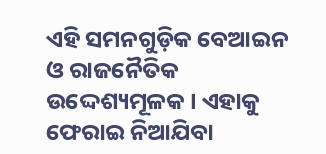ଏହି ସମନଗୁଡ଼ିକ ବେଆଇନ ଓ ରାଜନୈତିକ ଉଦ୍ଦେଶ୍ୟମୂଳକ । ଏହାକୁ ଫେରାଇ ନିଆଯିବା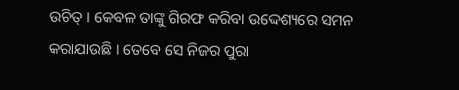ଉଚିତ୍ । କେବଳ ତାଙ୍କୁ ଗିରଫ କରିବା ଉଦ୍ଦେଶ୍ୟରେ ସମନ କରାଯାଉଛି । ତେବେ ସେ ନିଜର ପୁରା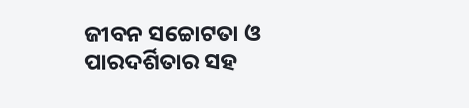ଜୀବନ ସଚ୍ଚୋଟତା ଓ ପାରଦର୍ଶିତାର ସହ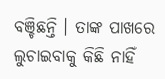ବଞ୍ଚିଛନ୍ତି । ତାଙ୍କ ପାଖରେ ଲୁଚାଇବାକୁ କିଛି ନାହିଁ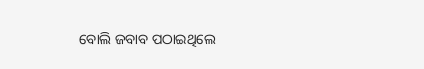ବୋଲି ଜବାବ ପଠାଇଥିଲେ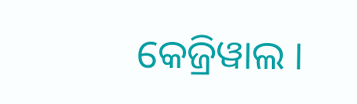କେଜ୍ରିୱାଲ ।